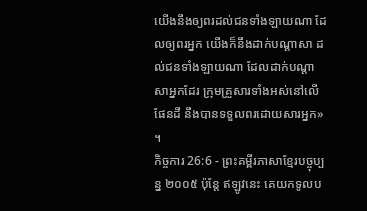យើងនឹងឲ្យពរដល់ជនទាំងឡាយណា ដែលឲ្យពរអ្នក យើងក៏នឹងដាក់បណ្ដាសា ដល់ជនទាំងឡាយណា ដែលដាក់បណ្ដាសាអ្នកដែរ ក្រុមគ្រួសារទាំងអស់នៅលើផែនដី នឹងបានទទួលពរដោយសារអ្នក» ។
កិច្ចការ 26:6 - ព្រះគម្ពីរភាសាខ្មែរបច្ចុប្បន្ន ២០០៥ ប៉ុន្តែ ឥឡូវនេះ គេយកទូលប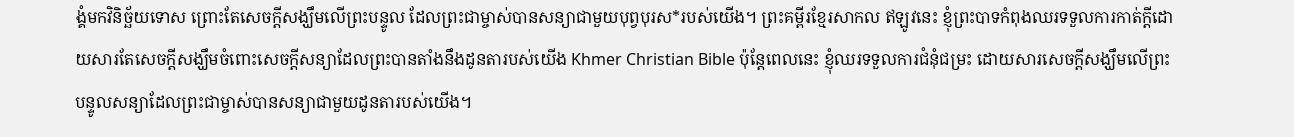ង្គំមកវិនិច្ឆ័យទោស ព្រោះតែសេចក្ដីសង្ឃឹមលើព្រះបន្ទូល ដែលព្រះជាម្ចាស់បានសន្យាជាមួយបុព្វបុរស*របស់យើង។ ព្រះគម្ពីរខ្មែរសាកល ឥឡូវនេះ ខ្ញុំព្រះបាទកំពុងឈរទទួលការកាត់ក្ដីដោយសារតែសេចក្ដីសង្ឃឹមចំពោះសេចក្ដីសន្យាដែលព្រះបានតាំងនឹងដូនតារបស់យើង Khmer Christian Bible ប៉ុន្ដែពេលនេះ ខ្ញុំឈរទទួលការជំនុំជម្រះ ដោយសារសេចក្ដីសង្ឃឹមលើព្រះបន្ទូលសន្យាដែលព្រះជាម្ចាស់បានសន្យាជាមួយដូនតារបស់យើង។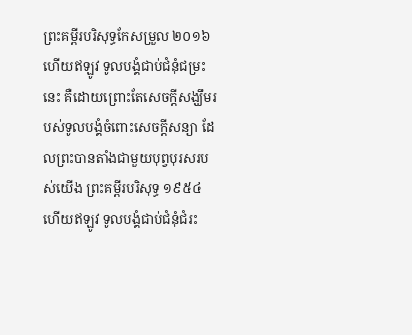ព្រះគម្ពីរបរិសុទ្ធកែសម្រួល ២០១៦ ហើយឥឡូវ ទូលបង្គំជាប់ជំនុំជម្រះនេះ គឺដោយព្រោះតែសេចក្ដីសង្ឃឹមរបស់ទូលបង្គំចំពោះសេចក្ដីសន្យា ដែលព្រះបានតាំងជាមួយបុព្វបុរសរបស់យើង ព្រះគម្ពីរបរិសុទ្ធ ១៩៥៤ ហើយឥឡូវ ទូលបង្គំជាប់ជំនុំជំរះ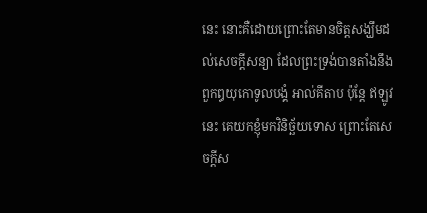នេះ នោះគឺដោយព្រោះតែមានចិត្តសង្ឃឹមដល់សេចក្ដីសន្យា ដែលព្រះទ្រង់បានតាំងនឹងពួកឰយុកោទូលបង្គំ អាល់គីតាប ប៉ុន្ដែ ឥឡូវនេះ គេយកខ្ញុំមកវិនិច្ឆ័យទោស ព្រោះតែសេចក្ដីស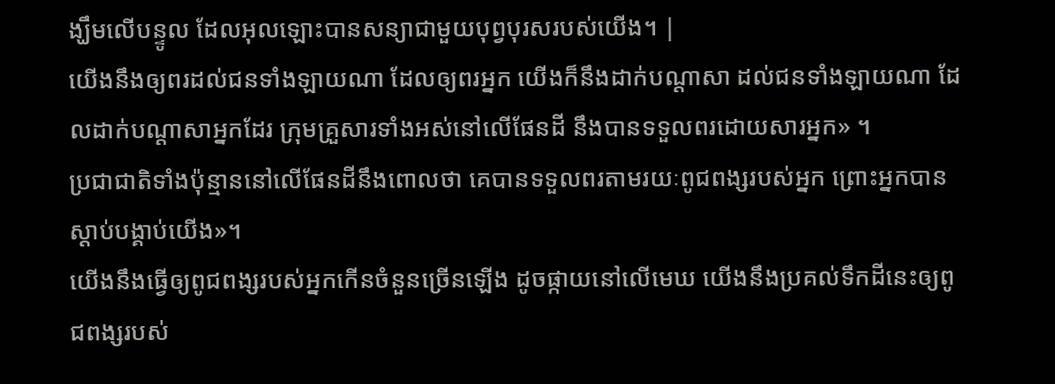ង្ឃឹមលើបន្ទូល ដែលអុលឡោះបានសន្យាជាមួយបុព្វបុរសរបស់យើង។ |
យើងនឹងឲ្យពរដល់ជនទាំងឡាយណា ដែលឲ្យពរអ្នក យើងក៏នឹងដាក់បណ្ដាសា ដល់ជនទាំងឡាយណា ដែលដាក់បណ្ដាសាអ្នកដែរ ក្រុមគ្រួសារទាំងអស់នៅលើផែនដី នឹងបានទទួលពរដោយសារអ្នក» ។
ប្រជាជាតិទាំងប៉ុន្មាននៅលើផែនដីនឹងពោលថា គេបានទទួលពរតាមរយៈពូជពង្សរបស់អ្នក ព្រោះអ្នកបានស្ដាប់បង្គាប់យើង»។
យើងនឹងធ្វើឲ្យពូជពង្សរបស់អ្នកកើនចំនួនច្រើនឡើង ដូចផ្កាយនៅលើមេឃ យើងនឹងប្រគល់ទឹកដីនេះឲ្យពូជពង្សរបស់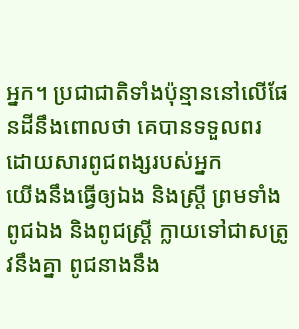អ្នក។ ប្រជាជាតិទាំងប៉ុន្មាននៅលើផែនដីនឹងពោលថា គេបានទទួលពរ ដោយសារពូជពង្សរបស់អ្នក
យើងនឹងធ្វើឲ្យឯង និងស្ត្រី ព្រមទាំងពូជឯង និងពូជស្ត្រី ក្លាយទៅជាសត្រូវនឹងគ្នា ពូជនាងនឹង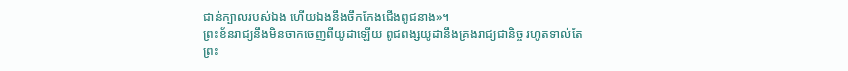ជាន់ក្បាលរបស់ឯង ហើយឯងនឹងចឹកកែងជើងពូជនាង»។
ព្រះខ័នរាជ្យនឹងមិនចាកចេញពីយូដាឡើយ ពូជពង្សយូដានឹងគ្រងរាជ្យជានិច្ច រហូតទាល់តែព្រះ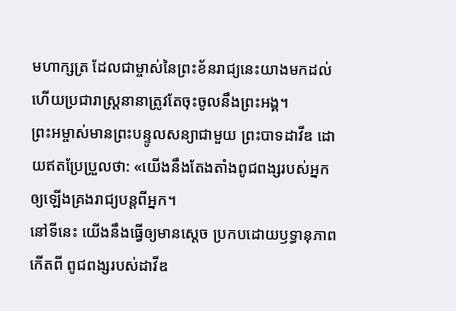មហាក្សត្រ ដែលជាម្ចាស់នៃព្រះខ័នរាជ្យនេះយាងមកដល់ ហើយប្រជារាស្ត្រនានាត្រូវតែចុះចូលនឹងព្រះអង្គ។
ព្រះអម្ចាស់មានព្រះបន្ទូលសន្យាជាមួយ ព្រះបាទដាវីឌ ដោយឥតប្រែប្រួលថា: «យើងនឹងតែងតាំងពូជពង្សរបស់អ្នក ឲ្យឡើងគ្រងរាជ្យបន្តពីអ្នក។
នៅទីនេះ យើងនឹងធ្វើឲ្យមានស្ដេច ប្រកបដោយឫទ្ធានុភាពកើតពី ពូជពង្សរបស់ដាវីឌ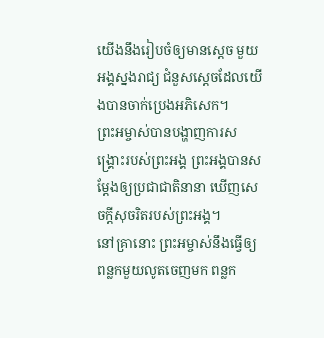យើងនឹងរៀបចំឲ្យមានស្ដេច មួយអង្គស្នងរាជ្យ ជំនួសស្ដេចដែលយើងបានចាក់ប្រេងអភិសេក។
ព្រះអម្ចាស់បានបង្ហាញការសង្គ្រោះរបស់ព្រះអង្គ ព្រះអង្គបានសម្តែងឲ្យប្រជាជាតិនានា ឃើញសេចក្ដីសុចរិតរបស់ព្រះអង្គ។
នៅគ្រានោះ ព្រះអម្ចាស់នឹងធ្វើឲ្យពន្លកមួយលូតចេញមក ពន្លក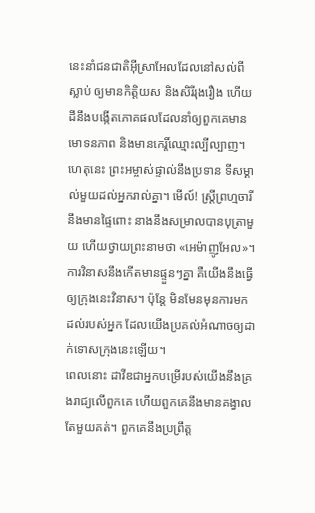នេះនាំជនជាតិអ៊ីស្រាអែលដែលនៅសល់ពីស្លាប់ ឲ្យមានកិត្តិយស និងសិរីរុងរឿង ហើយដីនឹងបង្កើតភោគផលដែលនាំឲ្យពួកគេមានមោទនភាព និងមានកេរ្តិ៍ឈ្មោះល្បីល្បាញ។
ហេតុនេះ ព្រះអម្ចាស់ផ្ទាល់នឹងប្រទាន ទីសម្គាល់មួយដល់អ្នករាល់គ្នា។ មើល៍! ស្ត្រីព្រហ្មចារីនឹងមានផ្ទៃពោះ នាងនឹងសម្រាលបានបុត្រាមួយ ហើយថ្វាយព្រះនាមថា «អេម៉ាញូអែល»។
ការវិនាសនឹងកើតមានផ្ទួនៗគ្នា គឺយើងនឹងធ្វើឲ្យក្រុងនេះវិនាស។ ប៉ុន្តែ មិនមែនមុនការមកដល់របស់អ្នក ដែលយើងប្រគល់អំណាចឲ្យដាក់ទោសក្រុងនេះឡើយ។
ពេលនោះ ដាវីឌជាអ្នកបម្រើរបស់យើងនឹងគ្រងរាជ្យលើពួកគេ ហើយពួកគេនឹងមានគង្វាលតែមួយគត់។ ពួកគេនឹងប្រព្រឹត្ត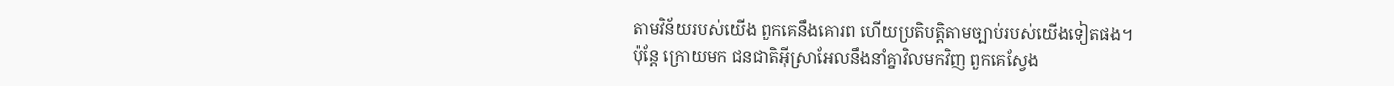តាមវិន័យរបស់យើង ពួកគេនឹងគោរព ហើយប្រតិបត្តិតាមច្បាប់របស់យើងទៀតផង។
ប៉ុន្តែ ក្រោយមក ជនជាតិអ៊ីស្រាអែលនឹងនាំគ្នាវិលមកវិញ ពួកគេស្វែង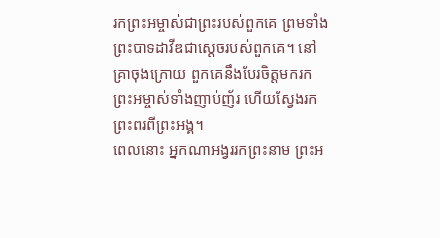រកព្រះអម្ចាស់ជាព្រះរបស់ពួកគេ ព្រមទាំងព្រះបាទដាវីឌជាស្ដេចរបស់ពួកគេ។ នៅគ្រាចុងក្រោយ ពួកគេនឹងបែរចិត្តមករកព្រះអម្ចាស់ទាំងញាប់ញ័រ ហើយស្វែងរកព្រះពរពីព្រះអង្គ។
ពេលនោះ អ្នកណាអង្វររកព្រះនាម ព្រះអ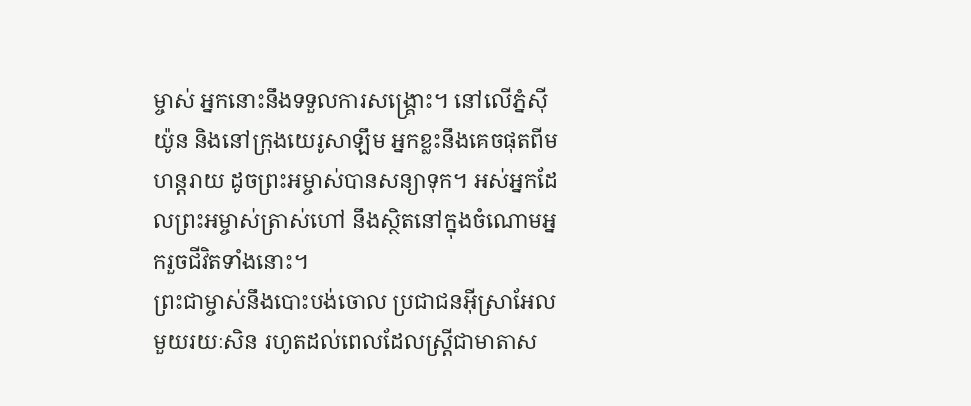ម្ចាស់ អ្នកនោះនឹងទទួលការសង្គ្រោះ។ នៅលើភ្នំស៊ីយ៉ូន និងនៅក្រុងយេរូសាឡឹម អ្នកខ្លះនឹងគេចផុតពីមហន្តរាយ ដូចព្រះអម្ចាស់បានសន្យាទុក។ អស់អ្នកដែលព្រះអម្ចាស់ត្រាស់ហៅ នឹងស្ថិតនៅក្នុងចំណោមអ្នករួចជីវិតទាំងនោះ។
ព្រះជាម្ចាស់នឹងបោះបង់ចោល ប្រជាជនអ៊ីស្រាអែលមួយរយៈសិន រហូតដល់ពេលដែលស្ត្រីជាមាតាស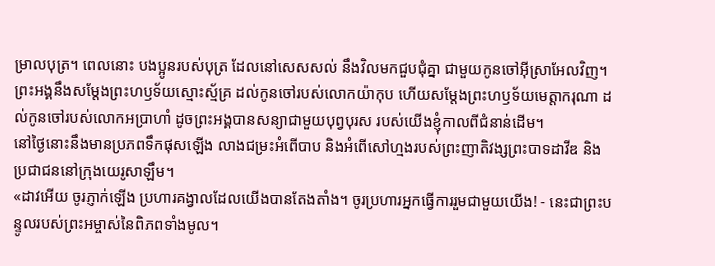ម្រាលបុត្រ។ ពេលនោះ បងប្អូនរបស់បុត្រ ដែលនៅសេសសល់ នឹងវិលមកជួបជុំគ្នា ជាមួយកូនចៅអ៊ីស្រាអែលវិញ។
ព្រះអង្គនឹងសម្តែងព្រះហឫទ័យស្មោះស្ម័គ្រ ដល់កូនចៅរបស់លោកយ៉ាកុប ហើយសម្តែងព្រះហឫទ័យមេត្តាករុណា ដល់កូនចៅរបស់លោកអប្រាហាំ ដូចព្រះអង្គបានសន្យាជាមួយបុព្វបុរស របស់យើងខ្ញុំកាលពីជំនាន់ដើម។
នៅថ្ងៃនោះនឹងមានប្រភពទឹកផុសឡើង លាងជម្រះអំពើបាប និងអំពើសៅហ្មងរបស់ព្រះញាតិវង្សព្រះបាទដាវីឌ និងប្រជាជននៅក្រុងយេរូសាឡឹម។
«ដាវអើយ ចូរភ្ញាក់ឡើង ប្រហារគង្វាលដែលយើងបានតែងតាំង។ ចូរប្រហារអ្នកធ្វើការរួមជាមួយយើង! - នេះជាព្រះបន្ទូលរបស់ព្រះអម្ចាស់នៃពិភពទាំងមូល។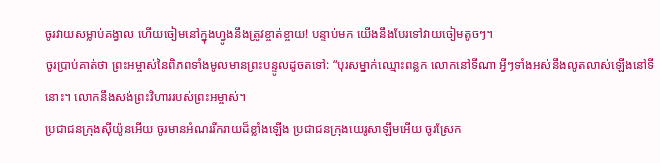ចូរវាយសម្លាប់គង្វាល ហើយចៀមនៅក្នុងហ្វូងនឹងត្រូវខ្ចាត់ខ្ចាយ! បន្ទាប់មក យើងនឹងបែរទៅវាយចៀមតូចៗ។
ចូរប្រាប់គាត់ថា ព្រះអម្ចាស់នៃពិភពទាំងមូលមានព្រះបន្ទូលដូចតទៅ: “បុរសម្នាក់ឈ្មោះពន្លក លោកនៅទីណា អ្វីៗទាំងអស់នឹងលូតលាស់ឡើងនៅទីនោះ។ លោកនឹងសង់ព្រះវិហាររបស់ព្រះអម្ចាស់។
ប្រជាជនក្រុងស៊ីយ៉ូនអើយ ចូរមានអំណររីករាយដ៏ខ្លាំងឡើង ប្រជាជនក្រុងយេរូសាឡឹមអើយ ចូរស្រែក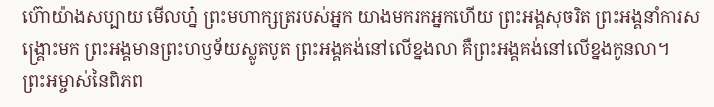ហ៊ោយ៉ាងសប្បាយ មើលហ្ន៎ ព្រះមហាក្សត្ររបស់អ្នក យាងមករកអ្នកហើយ ព្រះអង្គសុចរិត ព្រះអង្គនាំការសង្គ្រោះមក ព្រះអង្គមានព្រះហឫទ័យស្លូតបូត ព្រះអង្គគង់នៅលើខ្នងលា គឺព្រះអង្គគង់នៅលើខ្នងកូនលា។
ព្រះអម្ចាស់នៃពិភព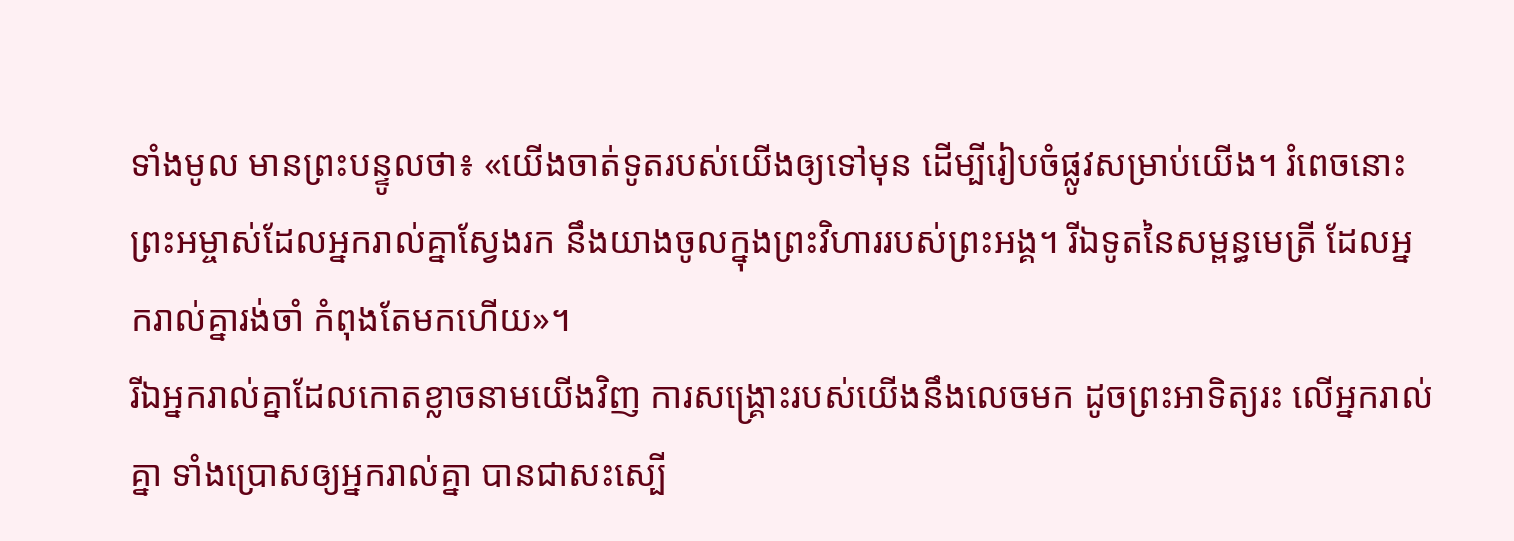ទាំងមូល មានព្រះបន្ទូលថា៖ «យើងចាត់ទូតរបស់យើងឲ្យទៅមុន ដើម្បីរៀបចំផ្លូវសម្រាប់យើង។ រំពេចនោះ ព្រះអម្ចាស់ដែលអ្នករាល់គ្នាស្វែងរក នឹងយាងចូលក្នុងព្រះវិហាររបស់ព្រះអង្គ។ រីឯទូតនៃសម្ពន្ធមេត្រី ដែលអ្នករាល់គ្នារង់ចាំ កំពុងតែមកហើយ»។
រីឯអ្នករាល់គ្នាដែលកោតខ្លាចនាមយើងវិញ ការសង្គ្រោះរបស់យើងនឹងលេចមក ដូចព្រះអាទិត្យរះ លើអ្នករាល់គ្នា ទាំងប្រោសឲ្យអ្នករាល់គ្នា បានជាសះស្បើ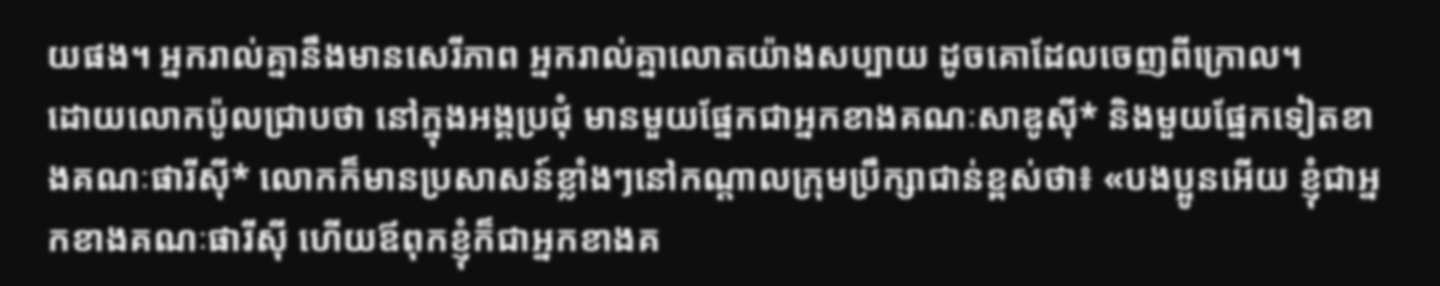យផង។ អ្នករាល់គ្នានឹងមានសេរីភាព អ្នករាល់គ្នាលោតយ៉ាងសប្បាយ ដូចគោដែលចេញពីក្រោល។
ដោយលោកប៉ូលជ្រាបថា នៅក្នុងអង្គប្រជុំ មានមួយផ្នែកជាអ្នកខាងគណៈសាឌូស៊ី* និងមួយផ្នែកទៀតខាងគណៈផារីស៊ី* លោកក៏មានប្រសាសន៍ខ្លាំងៗនៅកណ្ដាលក្រុមប្រឹក្សាជាន់ខ្ពស់ថា៖ «បងប្អូនអើយ ខ្ញុំជាអ្នកខាងគណៈផារីស៊ី ហើយឪពុកខ្ញុំក៏ជាអ្នកខាងគ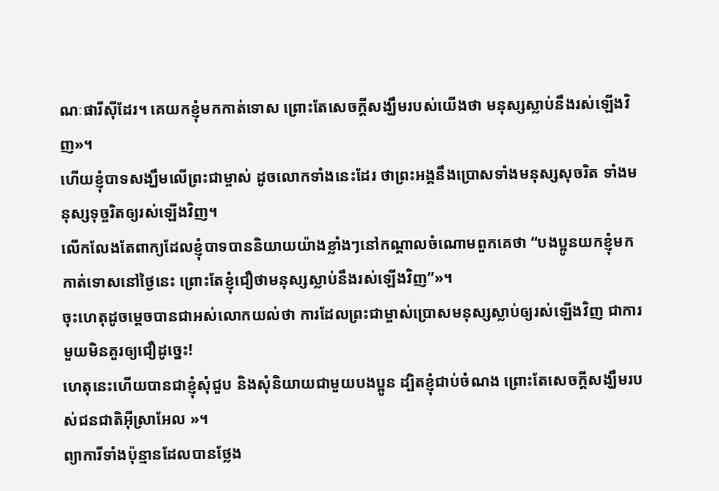ណៈផារីស៊ីដែរ។ គេយកខ្ញុំមកកាត់ទោស ព្រោះតែសេចក្ដីសង្ឃឹមរបស់យើងថា មនុស្សស្លាប់នឹងរស់ឡើងវិញ»។
ហើយខ្ញុំបាទសង្ឃឹមលើព្រះជាម្ចាស់ ដូចលោកទាំងនេះដែរ ថាព្រះអង្គនឹងប្រោសទាំងមនុស្សសុចរិត ទាំងមនុស្សទុច្ចរិតឲ្យរស់ឡើងវិញ។
លើកលែងតែពាក្យដែលខ្ញុំបាទបាននិយាយយ៉ាងខ្លាំងៗនៅកណ្ដាលចំណោមពួកគេថា “បងប្អូនយកខ្ញុំមកកាត់ទោសនៅថ្ងៃនេះ ព្រោះតែខ្ញុំជឿថាមនុស្សស្លាប់នឹងរស់ឡើងវិញ”»។
ចុះហេតុដូចម្ដេចបានជាអស់លោកយល់ថា ការដែលព្រះជាម្ចាស់ប្រោសមនុស្សស្លាប់ឲ្យរស់ឡើងវិញ ជាការមួយមិនគួរឲ្យជឿដូច្នេះ!
ហេតុនេះហើយបានជាខ្ញុំសុំជួប និងសុំនិយាយជាមួយបងប្អូន ដ្បិតខ្ញុំជាប់ចំណង ព្រោះតែសេចក្ដីសង្ឃឹមរបស់ជនជាតិអ៊ីស្រាអែល »។
ព្យាការីទាំងប៉ុន្មានដែលបានថ្លែង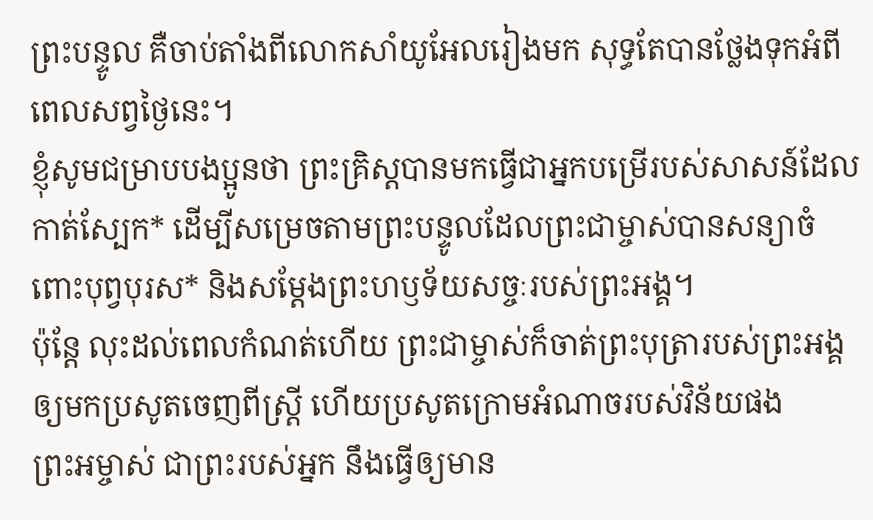ព្រះបន្ទូល គឺចាប់តាំងពីលោកសាំយូអែលរៀងមក សុទ្ធតែបានថ្លែងទុកអំពីពេលសព្វថ្ងៃនេះ។
ខ្ញុំសូមជម្រាបបងប្អូនថា ព្រះគ្រិស្តបានមកធ្វើជាអ្នកបម្រើរបស់សាសន៍ដែលកាត់ស្បែក* ដើម្បីសម្រេចតាមព្រះបន្ទូលដែលព្រះជាម្ចាស់បានសន្យាចំពោះបុព្វបុរស* និងសម្តែងព្រះហឫទ័យសច្ចៈរបស់ព្រះអង្គ។
ប៉ុន្តែ លុះដល់ពេលកំណត់ហើយ ព្រះជាម្ចាស់ក៏ចាត់ព្រះបុត្រារបស់ព្រះអង្គឲ្យមកប្រសូតចេញពីស្ត្រី ហើយប្រសូតក្រោមអំណាចរបស់វិន័យផង
ព្រះអម្ចាស់ ជាព្រះរបស់អ្នក នឹងធ្វើឲ្យមាន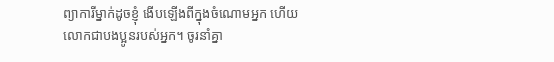ព្យាការីម្នាក់ដូចខ្ញុំ ងើបឡើងពីក្នុងចំណោមអ្នក ហើយលោកជាបងប្អូនរបស់អ្នក។ ចូរនាំគ្នា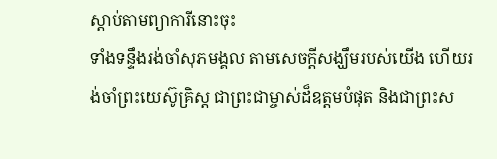ស្ដាប់តាមព្យាការីនោះចុះ
ទាំងទន្ទឹងរង់ចាំសុភមង្គល តាមសេចក្ដីសង្ឃឹមរបស់យើង ហើយរង់ចាំព្រះយេស៊ូគ្រិស្ត ជាព្រះជាម្ចាស់ដ៏ឧត្ដមបំផុត និងជាព្រះស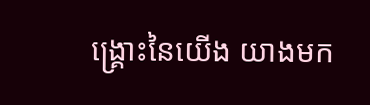ង្គ្រោះនៃយើង យាងមក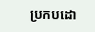ប្រកបដោ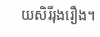យសិរីរុងរឿង។